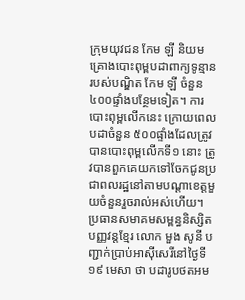ក្រុមយុវជន កែម ឡី និយម គ្រោងបោះពុម្ពបដាពាក្យទូន្មានរបស់បណ្ឌិត កែម ឡី ចំនួន ៤០០ផ្ទាំងបន្ថែមទៀត។ ការបោះពុម្ពលើកនេះ ក្រោយពេលបដាចំនួន ៥០០ផ្ទាំងដែលត្រូវបានបោះពុម្ពលើកទី១ នោះ ត្រូវបានពួកគេយកទៅចែកជូនប្រជាពលរដ្ឋនៅតាមបណ្ដាខេត្តមួយចំនួនរួចរាល់អស់ហើយ។
ប្រធានសមាគមសម្ពន្ធនិស្សិតបញ្ញវន្តខ្មែរ លោក មួង សូនី បញ្ជាក់ប្រាប់អាស៊ីសេរីនៅថ្ងៃទី១៩ មេសា ថា បដារូបថតអម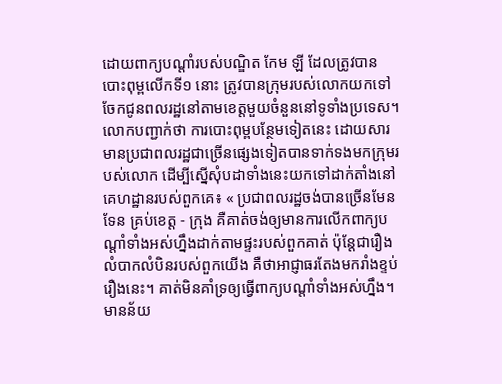ដោយពាក្យបណ្ដាំរបស់បណ្ឌិត កែម ឡី ដែលត្រូវបានបោះពុម្ពលើកទី១ នោះ ត្រូវបានក្រុមរបស់លោកយកទៅចែកជូនពលរដ្ឋនៅតាមខេត្តមួយចំនួននៅទូទាំងប្រទេស។
លោកបញ្ជាក់ថា ការបោះពុម្ពបន្ថែមទៀតនេះ ដោយសារមានប្រជាពលរដ្ឋជាច្រើនផ្សេងទៀតបានទាក់ទងមកក្រុមរបស់លោក ដើម្បីស្នើសុំបដាទាំងនេះយកទៅដាក់តាំងនៅគេហដ្ឋានរបស់ពួកគេ៖ « ប្រជាពលរដ្ឋចង់បានច្រើនមែនទែន គ្រប់ខេត្ត - ក្រុង គឺគាត់ចង់ឲ្យមានការលើកពាក្យបណ្ដាំទាំងអស់ហ្នឹងដាក់តាមផ្ទះរបស់ពួកគាត់ ប៉ុន្តែជារឿងលំបាកលំបិនរបស់ពួកយើង គឺថាអាជ្ញាធរតែងមករាំងខ្ទប់រឿងនេះ។ គាត់មិនគាំទ្រឲ្យធ្វើពាក្យបណ្ដាំទាំងអស់ហ្នឹង។ មានន័យ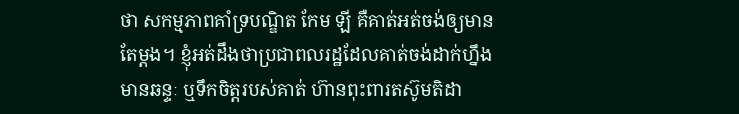ថា សកម្មភាពគាំទ្របណ្ឌិត កែម ឡី គឺគាត់អត់ចង់ឲ្យមានតែម្តង។ ខ្ញុំអត់ដឹងថាប្រជាពលរដ្ឋដែលគាត់ចង់ដាក់ហ្នឹង មានឆន្ទៈ ឬទឹកចិត្តរបស់គាត់ ហ៊ានពុះពារតស៊ូមតិដា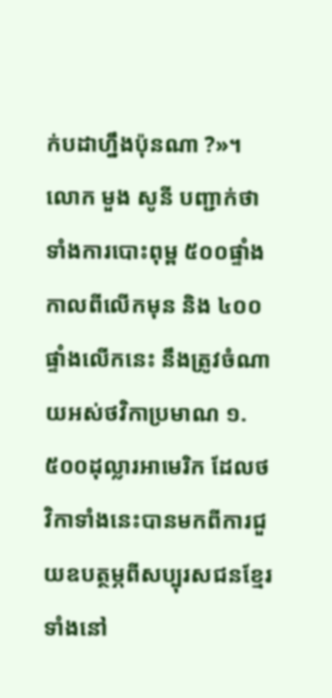ក់បដាហ្នឹងប៉ុនណា ?»។
លោក មួង សូនី បញ្ជាក់ថា ទាំងការបោះពុម្ព ៥០០ផ្ទាំងកាលពីលើកមុន និង ៤០០ផ្ទាំងលើកនេះ នឹងត្រូវចំណាយអស់ថវិកាប្រមាណ ១.៥០០ដុល្លារអាមេរិក ដែលថវិកាទាំងនេះបានមកពីការជួយឧបត្ថម្ភពីសប្បុរសជនខ្មែរទាំងនៅ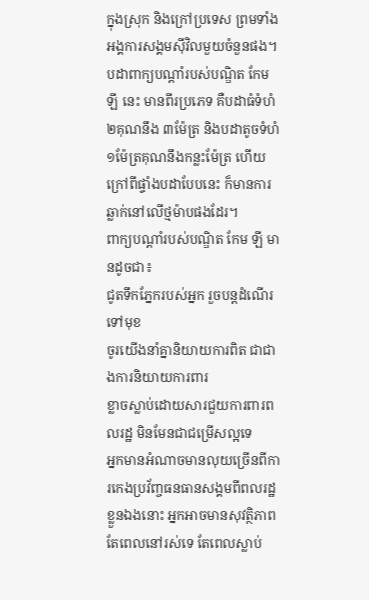ក្នុងស្រុក និងក្រៅប្រទេស ព្រមទាំងអង្គការសង្គមស៊ីវិលមួយចំនួនផង។
បដាពាក្យបណ្ដាំរបស់បណ្ឌិត កែម ឡី នេះ មានពីរប្រភេទ គឺបដាធំទំហំ ២គុណនឹង ៣ម៉ែត្រ និងបដាតូចទំហំ ១ម៉ែត្រគុណនឹងកន្លះម៉ែត្រ ហើយក្រៅពីផ្ទាំងបដាបែបនេះ ក៏មានការឆ្លាក់នៅលើថ្មម៉ាបផងដែរ។
ពាក្យបណ្ដាំរបស់បណ្ឌិត កែម ឡី មានដូចជា៖
ជូតទឹកភ្នែករបស់អ្នក រួចបន្តដំណើរទៅមុខ
ចូរយើងនាំគ្នានិយាយការពិត ជាជាងការនិយាយការពារ
ខ្លាចស្លាប់ដោយសារជួយការពារពលរដ្ឋ មិនមែនជាជម្រើសល្អទេ
អ្នកមានអំណាចមានលុយច្រើនពីការកេងប្រវ័ញ្ចធនធានសង្គមពីពលរដ្ឋខ្លួនឯងនោះ អ្នកអាចមានសុវត្ថិភាពតែពេលនៅរស់ទេ តែពេលស្លាប់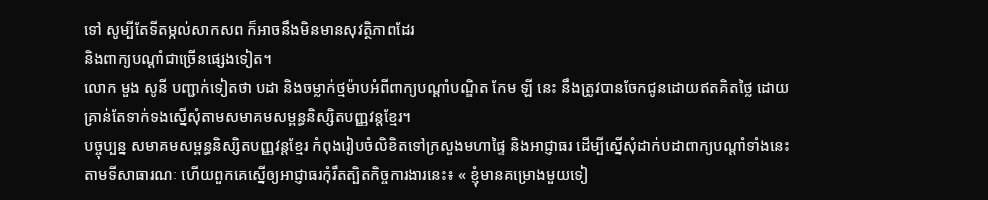ទៅ សូម្បីតែទីតម្កល់សាកសព ក៏អាចនឹងមិនមានសុវត្ថិភាពដែរ
និងពាក្យបណ្ដាំជាច្រើនផ្សេងទៀត។
លោក មួង សូនី បញ្ជាក់ទៀតថា បដា និងចម្លាក់ថ្មម៉ាបអំពីពាក្យបណ្ដាំបណ្ឌិត កែម ឡី នេះ នឹងត្រូវបានចែកជូនដោយឥតគិតថ្លៃ ដោយគ្រាន់តែទាក់ទងស្នើសុំតាមសមាគមសម្ពន្ធនិស្សិតបញ្ញវន្តខ្មែរ។
បច្ចុប្បន្ន សមាគមសម្ពន្ធនិស្សិតបញ្ញវន្តខ្មែរ កំពុងរៀបចំលិខិតទៅក្រសួងមហាផ្ទៃ និងអាជ្ញាធរ ដើម្បីស្នើសុំដាក់បដាពាក្យបណ្ដាំទាំងនេះតាមទីសាធារណៈ ហើយពួកគេស្នើឲ្យអាជ្ញាធរកុំរឹតត្បិតកិច្ចការងារនេះ៖ « ខ្ញុំមានគម្រោងមួយទៀ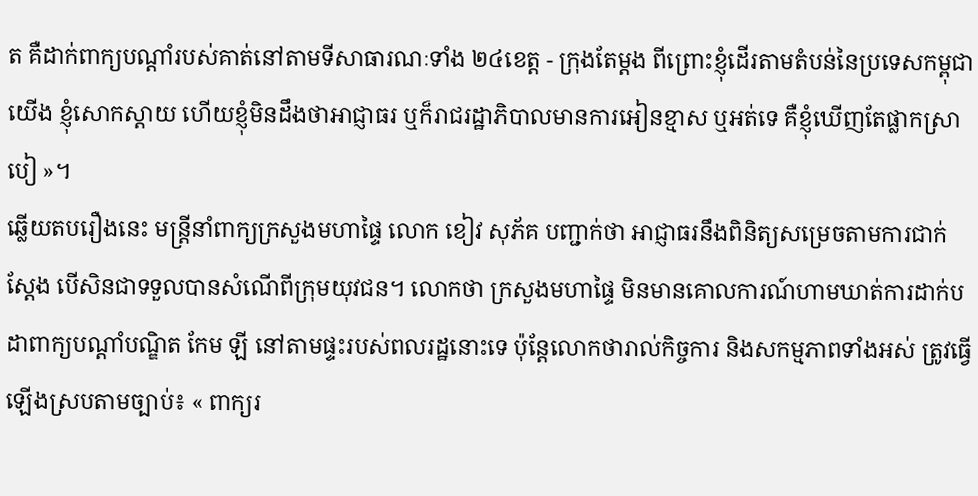ត គឺដាក់ពាក្យបណ្ដាំរបស់គាត់នៅតាមទីសាធារណៈទាំង ២៤ខេត្ត - ក្រុងតែម្តង ពីព្រោះខ្ញុំដើរតាមតំបន់នៃប្រទេសកម្ពុជា យើង ខ្ញុំសោកស្ដាយ ហើយខ្ញុំមិនដឹងថាអាជ្ញាធរ ឬក៏រាជរដ្ឋាភិបាលមានការអៀនខ្មាស ឬអត់ទេ គឺខ្ញុំឃើញតែផ្លាកស្រាបៀ »។
ឆ្លើយតបរឿងនេះ មន្ត្រីនាំពាក្យក្រសួងមហាផ្ទៃ លោក ខៀវ សុភ័គ បញ្ជាក់ថា អាជ្ញាធរនឹងពិនិត្យសម្រេចតាមការជាក់ស្តែង បើសិនជាទទួលបានសំណើពីក្រុមយុវជន។ លោកថា ក្រសួងមហាផ្ទៃ មិនមានគោលការណ៍ហាមឃាត់ការដាក់បដាពាក្យបណ្ដាំបណ្ឌិត កែម ឡី នៅតាមផ្ទះរបស់ពលរដ្ឋនោះទេ ប៉ុន្តែលោកថារាល់កិច្ចការ និងសកម្មភាពទាំងអស់ ត្រូវធ្វើឡើងស្របតាមច្បាប់៖ « ពាក្យរ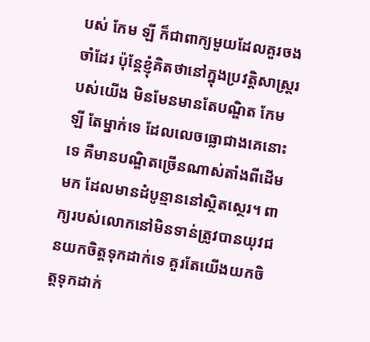បស់ កែម ឡី ក៏ជាពាក្យមួយដែលគួរចងចាំដែរ ប៉ុន្តែខ្ញុំគិតថានៅក្នុងប្រវត្តិសាស្ត្ររបស់យើង មិនមែនមានតែបណ្ឌិត កែម ឡី តែម្នាក់ទេ ដែលលេចធ្លោជាងគេនោះទេ គឺមានបណ្ឌិតច្រើនណាស់តាំងពីដើមមក ដែលមានដំបូន្មាននៅស្ថិតស្ថេរ។ ពាក្យរបស់លោកនៅមិនទាន់ត្រូវបានយុវជនយកចិត្តទុកដាក់ទេ គួរតែយើងយកចិត្តទុកដាក់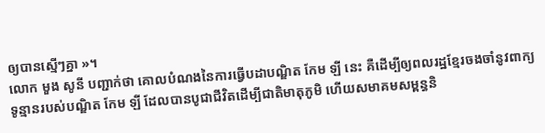ឲ្យបានស្មើៗគ្នា »។
លោក មួង សូនី បញ្ជាក់ថា គោលបំណងនៃការធ្វើបដាបណ្ឌិត កែម ឡី នេះ គឺដើម្បីឲ្យពលរដ្ឋខ្មែរចងចាំនូវពាក្យទូន្មានរបស់បណ្ឌិត កែម ឡី ដែលបានបូជាជីវិតដើម្បីជាតិមាតុភូមិ ហើយសមាគមសម្ពន្ធនិ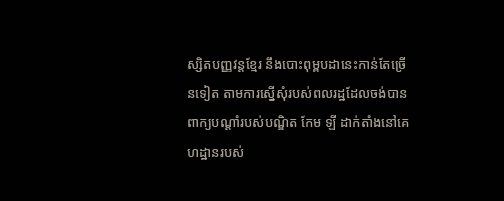ស្សិតបញ្ញវន្តខ្មែរ នឹងបោះពុម្ពបដានេះកាន់តែច្រើនទៀត តាមការស្នើសុំរបស់ពលរដ្ឋដែលចង់បានពាក្យបណ្ដាំរបស់បណ្ឌិត កែម ឡី ដាក់តាំងនៅគេហដ្ឋានរបស់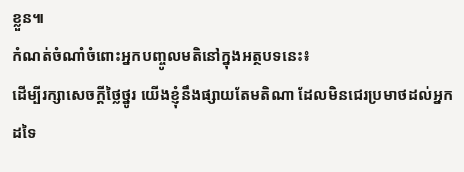ខ្លួន៕
កំណត់ចំណាំចំពោះអ្នកបញ្ចូលមតិនៅក្នុងអត្ថបទនេះ៖
ដើម្បីរក្សាសេចក្ដីថ្លៃថ្នូរ យើងខ្ញុំនឹងផ្សាយតែមតិណា ដែលមិនជេរប្រមាថដល់អ្នកដទៃ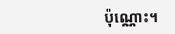ប៉ុណ្ណោះ។